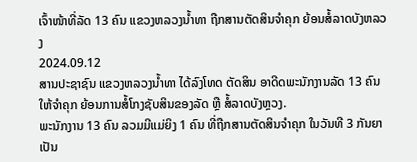ເຈົ້າໜ້າທີ່ລັດ 13 ຄົນ ແຂວງຫລວງນໍ້າທາ ຖືກສານຕັດສິນຈໍາຄຸກ ຍ້ອນສໍ້ລາດບັງຫລວງ
2024.09.12
ສານປະຊາຊົນ ແຂວງຫລວງນໍ້າທາ ໄດ້ລົງໂທດ ຕັດສິນ ອາດີດພະນັກງານລັດ 13 ຄົນ ໃຫ້ຈໍາຄຸກ ຍ້ອນການສໍ້ໂກງຊັບສິນຂອງລັດ ຫຼື ສໍ້ລາດບັງຫຼວງ.
ພະນັກງານ 13 ຄົນ ລວມມີແມ່ຍິງ 1 ຄົນ ທີ່ຖືກສານຕັດສິນຈໍາຄຸກ ໃນວັນທີ 3 ກັນຍາ ເປັນ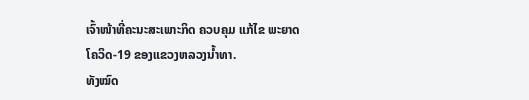ເຈົ້າໜ້າທີ່ຄະນະສະເພາະກິດ ຄວບຄຸມ ແກ້ໄຂ ພະຍາດໂຄວິດ-19 ຂອງແຂວງຫລວງນໍ້າທາ.
ທັງໝົດ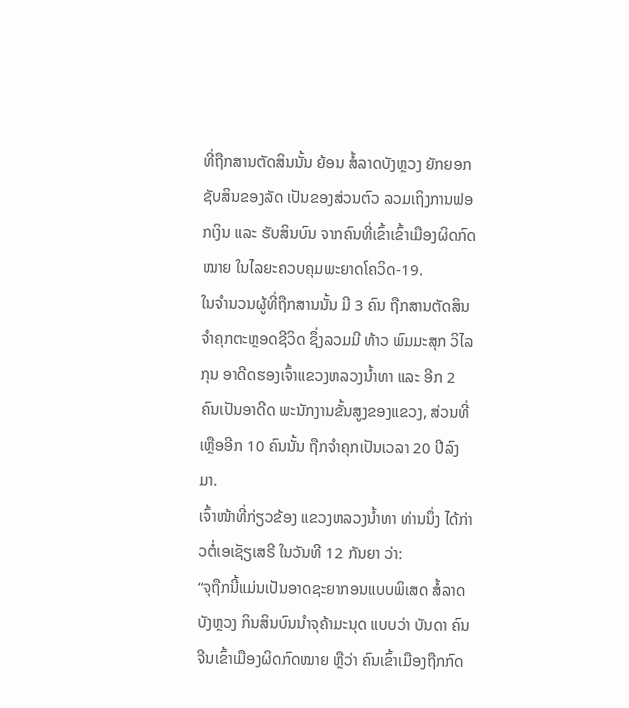ທີ່ຖືກສານຕັດສິນນັ້ນ ຍ້ອນ ສໍ້ລາດບັງຫຼວງ ຍັກຍອກຊັບສິນຂອງລັດ ເປັນຂອງສ່ວນຕົວ ລວມເຖິງການຟອກເງິນ ແລະ ຮັບສິນບົນ ຈາກຄົນທີ່ເຂົ້າເຂົ້າເມືອງຜິດກົດໝາຍ ໃນໄລຍະຄວບຄຸມພະຍາດໂຄວິດ-19.
ໃນຈໍານວນຜູ້ທີ່ຖືກສານນັ້ນ ມີ 3 ຄົນ ຖືກສານຕັດສິນຈໍາຄຸກຕະຫຼອດຊີວິດ ຊຶ່ງລວມມີ ທ້າວ ພົມມະສຸກ ວິໄລກຸນ ອາດີດຮອງເຈົ້າແຂວງຫລວງນໍ້າທາ ແລະ ອີກ 2 ຄົນເປັນອາດີດ ພະນັກງານຂັ້ນສູງຂອງແຂວງ, ສ່ວນທີ່ເຫຼືອອີກ 10 ຄົນນັ້ນ ຖືກຈໍາຄຸກເປັນເວລາ 20 ປີລົງມາ.
ເຈົ້າໜ້າທີ່ກ່ຽວຂ້ອງ ແຂວງຫລວງນໍ້າທາ ທ່ານນຶ່ງ ໄດ້ກ່າວຕໍ່ເອເຊັຽເສຣີ ໃນວັນທີ 12 ກັນຍາ ວ່າ:
“ຈຸຖືກນີ້ແມ່ນເປັນອາດຊະຍາກອນແບບພິເສດ ສໍ້ລາດບັງຫຼວງ ກິນສິນບົນນໍາຈຸຄ້າມະນຸດ ແບບວ່າ ບັນດາ ຄົນຈີນເຂົ້າເມືອງຜິດກົດໝາຍ ຫຼືວ່າ ຄົນເຂົ້າເມືອງຖືກກົດ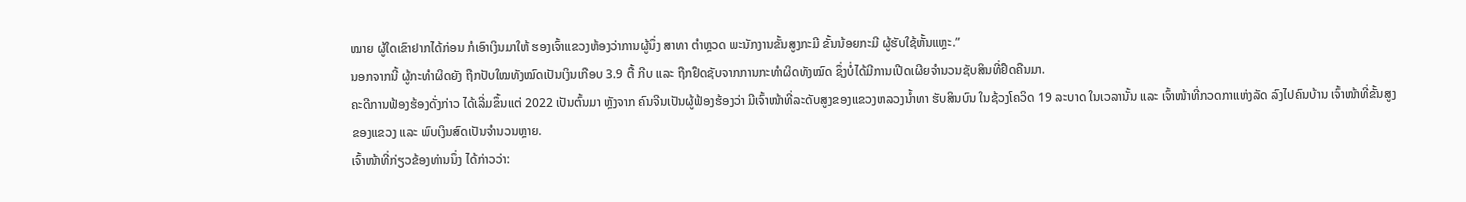ໝາຍ ຜູ້ໃດເຂົາຢາກໄດ້ກ່ອນ ກໍເອົາເງິນມາໃຫ້ ຮອງເຈົ້າແຂວງຫ້ອງວ່າການຜູ້ນຶ່ງ ສາທາ ຕໍາຫຼວດ ພະນັກງານຂັ້ນສູງກະມີ ຂັ້ນນ້ອຍກະມີ ຜູ້ຮັບໃຊ້ຫັ້ນແຫຼະ.”
ນອກຈາກນີ້ ຜູ້ກະທໍາຜິດຍັງ ຖືກປັບໃໝທັງໝົດເປັນເງິນເກືອບ 3.9 ຕື້ ກີບ ແລະ ຖືກຢຶດຊັບຈາກການກະທໍາຜິດທັງໝົດ ຊຶ່ງບໍ່ໄດ້ມີການເປີດເຜີຍຈໍານວນຊັບສິນທີ່ຢຶດຄືນມາ.
ຄະດີການຟ້ອງຮ້ອງດັ່ງກ່າວ ໄດ້ເລີ່ມຂຶ້ນແຕ່ 2022 ເປັນຕົ້ນມາ ຫຼັງຈາກ ຄົນຈີນເປັນຜູ້ຟ້ອງຮ້ອງວ່າ ມີເຈົ້າໜ້າທີ່ລະດັບສູງຂອງແຂວງຫລວງນໍ້າທາ ຮັບສິນບົນ ໃນຊ້ວງໂຄວິດ 19 ລະບາດ ໃນເວລານັ້ນ ແລະ ເຈົ້າໜ້າທີ່ກວດກາແຫ່ງລັດ ລົງໄປຄົນບ້ານ ເຈົ້າໜ້າທີ່ຂັ້ນສູງຂອງແຂວງ ແລະ ພົບເງິນສົດເປັນຈໍານວນຫຼາຍ.
ເຈົ້າໜ້າທີ່ກ່ຽວຂ້ອງທ່ານນຶ່ງ ໄດ້ກ່າວວ່າ: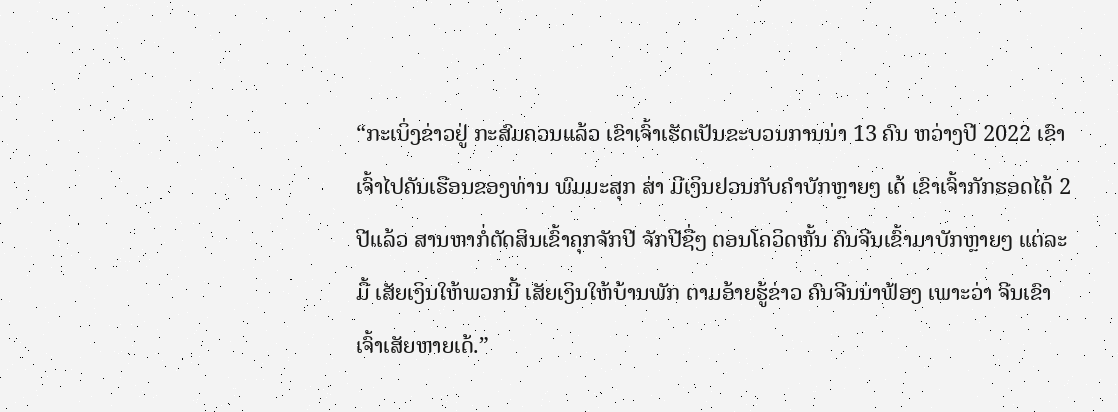“ກະເບິ່ງຂ່າວຢູ່ ກະສົມຄວນແລ້ວ ເຂົາເຈົ້າເຮັດເປັນຂະບວນການນ່າ 13 ຄົນ ຫວ່າງປີ 2022 ເຂົາເຈົ້າໄປຄັນເຮືອນຂອງທ່ານ ພົມມະສຸກ ສ່າ ມີເງິນຢວນກັບຄໍາບັກຫຼາຍໆ ເດ້ ເຂົາເຈົ້າກັກຮອດໄດ້ 2 ປີແລ້ວ ສານຫາກໍ່ຕັດສິນເຂົ້າຄຸກຈັກປີ ຈັກປີຊື່ໆ ຕອນໂຄວິດຫັ້ນ ຄົນຈີນເຂົ້າມາບັກຫຼາຍໆ ແຕ່ລະມື້ ເສັຍເງິນໃຫ້ພວກນີ້ ເສັຍເງິນໃຫ້ບ້ານພັກ ຕາມອ້າຍຮູ້ຂ່າວ ຄົນຈີນນ່າຟ້ອງ ເພາະວ່າ ຈີນເຂົາເຈົ້າເສັຍຫາຍເດ້.”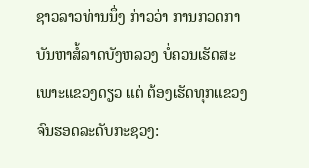ຊາວລາວທ່ານນຶ່ງ ກ່າວວ່າ ການກວດກາ ບັນຫາສໍ້ລາດບັງຫລວງ ບໍ່ຄວນເຮັດສະເພາະແຂວງດຽວ ແຕ່ ຕ້ອງເຮັດທຸກແຂວງ ຈົນຮອດລະດັບກະຊວງ: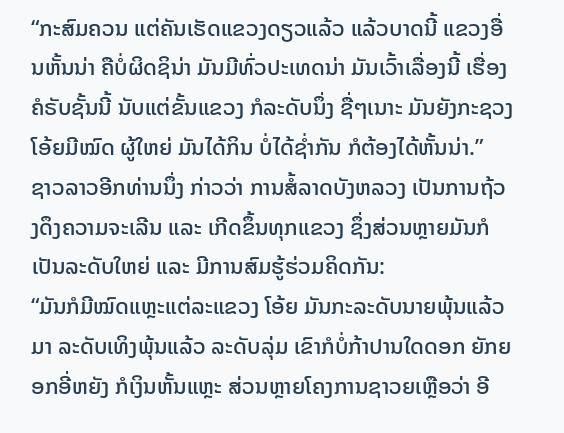“ກະສົມຄວນ ແຕ່ຄັນເຮັດແຂວງດຽວແລ້ວ ແລ້ວບາດນີ້ ແຂວງອື່ນຫັ້ນນ່າ ຄືບໍ່ຜິດຊິນ່າ ມັນມີທົ່ວປະເທດນ່າ ມັນເວົ້າເລື່ອງນີ້ ເຮື່ອງຄໍຣັບຊັ້ນນີ້ ນັບແຕ່ຂັ້ນແຂວງ ກໍລະດັບນຶ່ງ ຊື່ໆເນາະ ມັນຍັງກະຊວງ ໂອ້ຍມີໝົດ ຜູ້ໃຫຍ່ ມັນໄດ້ກິນ ບໍ່ໄດ້ຊໍ່າກັນ ກໍຕ້ອງໄດ້ຫັ້ນນ່າ.”
ຊາວລາວອີກທ່ານນຶ່ງ ກ່າວວ່າ ການສໍ້ລາດບັງຫລວງ ເປັນການຖ້ວງດຶງຄວາມຈະເລີນ ແລະ ເກີດຂຶ້ນທຸກແຂວງ ຊຶ່ງສ່ວນຫຼາຍມັນກໍເປັນລະດັບໃຫຍ່ ແລະ ມີການສົມຮູ້ຮ່ວມຄິດກັນ:
“ມັນກໍມີໝົດແຫຼະແຕ່ລະແຂວງ ໂອ້ຍ ມັນກະລະດັບນາຍພຸ້ນແລ້ວມາ ລະດັບເທິງພຸ້ນແລ້ວ ລະດັບລຸ່ມ ເຂົາກໍບໍ່ກ້າປານໃດດອກ ຍັກຍອກອີ່ຫຍັງ ກໍເງິນຫັ້ນແຫຼະ ສ່ວນຫຼາຍໂຄງການຊາວຍເຫຼືອວ່າ ອີ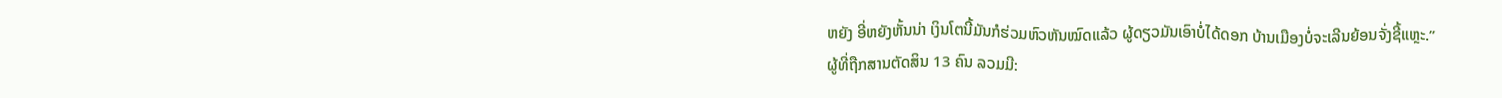ຫຍັງ ອີ່ຫຍັງຫັ້ນນ່າ ເງິນໂຕນີ້ມັນກໍຮ່ວມຫົວຫັນໝົດແລ້ວ ຜູ້ດຽວມັນເອົາບໍ່ໄດ້ດອກ ບ້ານເມືອງບໍ່ຈະເລີນຍ້ອນຈັ່ງຊີ້ແຫຼະ.”
ຜູ້ທີ່ຖືກສານຕັດສິນ 13 ຄົນ ລວມມີ: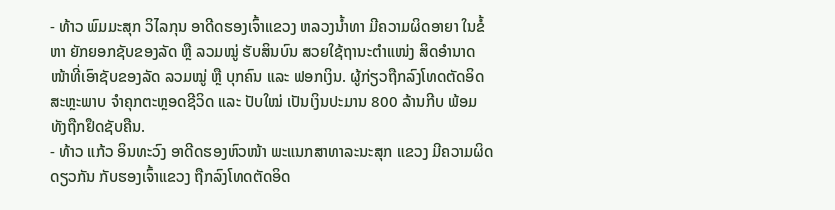- ທ້າວ ພົມມະສຸກ ວິໄລກຸນ ອາດີດຮອງເຈົ້າແຂວງ ຫລວງນໍ້າທາ ມີຄວາມຜິດອາຍາ ໃນຂໍ້ຫາ ຍັກຍອກຊັບຂອງລັດ ຫຼື ລວມໝູ່ ຮັບສິນບົນ ສວຍໃຊ້ຖານະຕໍາແໜ່ງ ສິດອໍານາດ ໜ້າທີ່ເອົາຊັບຂອງລັດ ລວມໝູ່ ຫຼື ບຸກຄົນ ແລະ ຟອກເງິນ. ຜູ້ກ່ຽວຖືກລົງໂທດຕັດອິດສະຫຼະພາບ ຈໍາຄຸກຕະຫຼອດຊີວິດ ແລະ ປັບໃໝ່ ເປັນເງິນປະມານ 800 ລ້ານກີບ ພ້ອມທັງຖືກຢຶດຊັບຄືນ.
- ທ້າວ ແກ້ວ ອິນທະວົງ ອາດີດຮອງຫົວໜ້າ ພະແນກສາທາລະນະສຸກ ແຂວງ ມີຄວາມຜິດດຽວກັນ ກັບຮອງເຈົ້າແຂວງ ຖືກລົງໂທດຕັດອິດ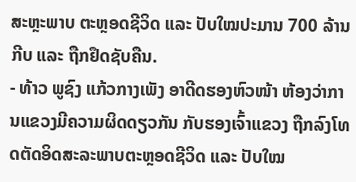ສະຫຼະພາບ ຕະຫຼອດຊີວິດ ແລະ ປັບໃໝປະມານ 700 ລ້ານ ກີບ ແລະ ຖືກຢຶດຊັບຄືນ.
- ທ້າວ ພູຊົງ ແກ້ວກາງເພັງ ອາດີດຮອງຫົວໜ້າ ຫ້ອງວ່າການແຂວງມີຄວາມຜິດດຽວກັນ ກັບຮອງເຈົ້າແຂວງ ຖືກລົງໂທດຕັດອິດສະລະພາບຕະຫຼອດຊີວິດ ແລະ ປັບໃໝ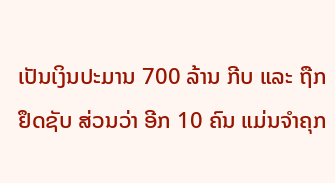ເປັນເງິນປະມານ 700 ລ້ານ ກີບ ແລະ ຖືກຢຶດຊັບ ສ່ວນວ່າ ອີກ 10 ຄົນ ແມ່ນຈໍາຄຸກ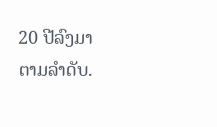20 ປີລົງມາ ຕາມລໍາດັບ.